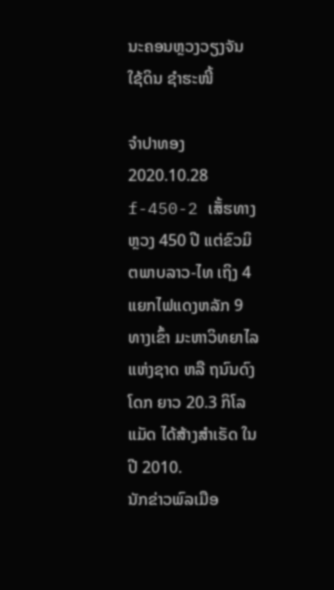ນະຄອນຫຼວງວຽງຈັນ ໃຊ້ດິນ ຊໍາຮະໜີ້

ຈໍາປາທອງ
2020.10.28
f-450-2 ເສັ້ຮທາງຫຼວງ 450 ປີ ແຕ່ຂົວມິຕພາບລາວ-ໄທ ເຖິງ 4 ແຍກໄຟແດງຫລັກ 9 ທາງເຂົ້າ ມະຫາວິທຍາໄລແຫ່ງຊາດ ຫລື ຖນົນດົງໂດກ ຍາວ 20.3 ກິໂລແມັດ ໄດ້ສ້າງສໍາເຣັດ ໃນປີ 2010.
ນັກຂ່າວພົລເມືອ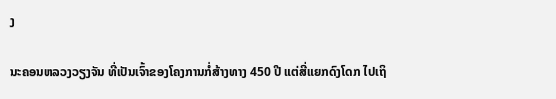ງ

ນະຄອນຫລວງວຽງຈັນ ທີ່ເປັນເຈົ້າຂອງໂຄງການກໍ່ສ້າງທາງ 450 ປີ ແຕ່ສີ່ແຍກດົງໂດກ ໄປເຖິ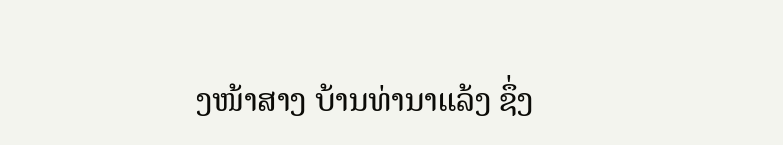ງໜ້າສາງ ບ້ານທ່ານາແລ້ງ ຊຶ່ງ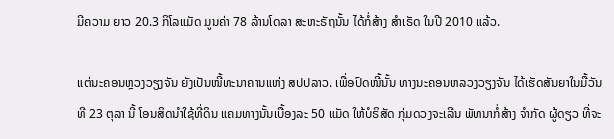ມີຄວາມ ຍາວ 20.3 ກິໂລແມັດ ມູນຄ່າ 78 ລ້ານໂດລາ ສະຫະຣັຖນັ້ນ ໄດ້ກໍ່ສ້າງ ສໍາເຣັດ ໃນປີ 2010 ແລ້ວ.

ແຕ່ນະຄອນຫຼວງວຽງຈັນ ຍັງເປັນໜີ້ທະນາຄານແຫ່ງ ສປປລາວ. ເພື່ອປົດໜີ້ນັ້ນ ທາງນະຄອນຫລວງວຽງຈັນ ໄດ້ເຮັດສັນຍາໃນມື້ວັນທີ 23 ຕຸລາ ນີ້ ໂອນສິດນໍາໃຊ້ທີ່ດິນ ແຄມທາງນັ້ນເບື້ອງລະ 50 ແມັດ ໃຫ້ບໍຣິສັດ ກຸ່ມດວງຈະເລີນ ພັທນາກໍ່ສ້າງ ຈໍາກັດ ຜູ້ດຽວ ທີ່ຈະ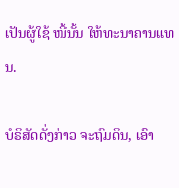ເປັນຜູ້ໃຊ້ ໜີ້ນັ້ນ ໃຫ້ທະນາຄານແທນ.

ບໍຣິສັດດັ່ງກ່າວ ຈະຖົມດິນ, ເອົາ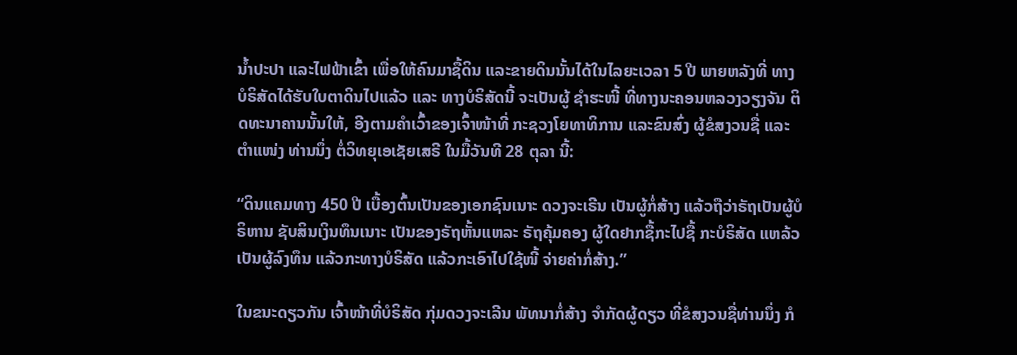ນໍ້າປະປາ ແລະໄຟຟ້າເຂົ້າ ເພື່ອໃຫ້ຄົນມາຊື້ດິນ ແລະຂາຍດິນນັ້ນໄດ້ໃນໄລຍະເວລາ 5 ປີ ພາຍຫລັງທີ່ ທາງບໍຣິສັດໄດ້ຮັບໃບຕາດິນໄປແລ້ວ ແລະ ທາງບໍຣິສັດນີ້ ຈະເປັນຜູ້ ຊໍາຮະໜີ້ ທີ່ທາງນະຄອນຫລວງວຽງຈັນ ຕິດທະນາຄານນັ້ນໃຫ້, ອີງຕາມຄໍາເວົ້າຂອງເຈົ້າໜ້າທີ່ ກະຊວງໂຍທາທິການ ແລະຂົນສົ່ງ ຜູ້ຂໍສງວນຊື່ ແລະຕໍາແໜ່ງ ທ່ານນຶ່ງ ຕໍ່ວິທຍຸເອເຊັຍເສຣີ ໃນມື້ວັນທີ 28 ຕຸລາ ນີ້:

“ດິນແຄມທາງ 450 ປີ ເບື້ອງຕົ້ນເປັນຂອງເອກຊົນເນາະ ດວງຈະເຣີນ ເປັນຜູ້ກໍ່ສ້າງ ແລ້ວຖືວ່າຣັຖເປັນຜູ້ບໍຣິຫານ ຊັບສິນເງິນທຶນເນາະ ເປັນຂອງຣັຖຫັ້ນແຫລະ ຣັຖຄຸ້ມຄອງ ຜູ້ໃດຢາກຊື້ກະໄປຊື້ ກະບໍຣິສັດ ແຫລ້ວເປັນຜູ້ລົງທຶນ ແລ້ວກະທາງບໍຣິສັດ ແລ້ວກະເອົາໄປໃຊ້ໜີ້ ຈ່າຍຄ່າກໍ່ສ້າງ.”

ໃນຂນະດຽວກັນ ເຈົ້າໜ້າທີ່ບໍຣິສັດ ກຸ່ມດວງຈະເລີນ ພັທນາກໍ່ສ້າງ ຈໍາກັດຜູ້ດຽວ ທີ່ຂໍສງວນຊື່ທ່ານນຶ່ງ ກໍ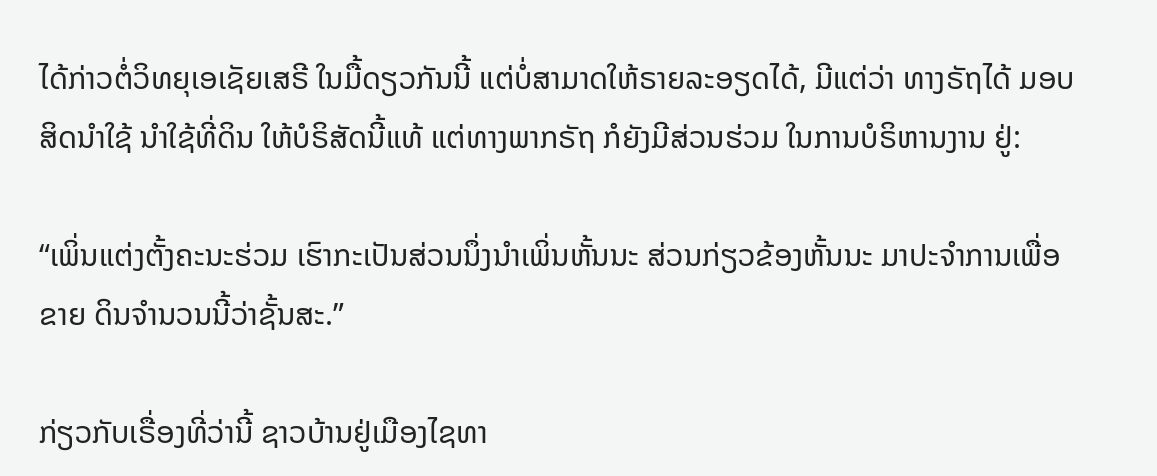ໄດ້ກ່າວຕໍ່ວິທຍຸເອເຊັຍເສຣີ ໃນມື້ດຽວກັນນີ້ ແຕ່ບໍ່ສາມາດໃຫ້ຣາຍລະອຽດໄດ້, ມີແຕ່ວ່າ ທາງຣັຖໄດ້ ມອບສິດນໍາໃຊ້ ນໍາໃຊ້ທີ່ດິນ ໃຫ້ບໍຣິສັດນີ້ແທ້ ແຕ່ທາງພາກຣັຖ ກໍຍັງມີສ່ວນຮ່ວມ ໃນການບໍຣິຫານງານ ຢູ່:

“ເພິ່ນແຕ່ງຕັ້ງຄະນະຮ່ວມ ເຮົາກະເປັນສ່ວນນຶ່ງນໍາເພິ່ນຫັ້ນນະ ສ່ວນກ່ຽວຂ້ອງຫັ້ນນະ ມາປະຈໍາການເພື່ອຂາຍ ດິນຈໍານວນນີ້ວ່າຊັ້ນສະ.”

ກ່ຽວກັບເຣື່ອງທີ່ວ່ານີ້ ຊາວບ້ານຢູ່ເມືອງໄຊທາ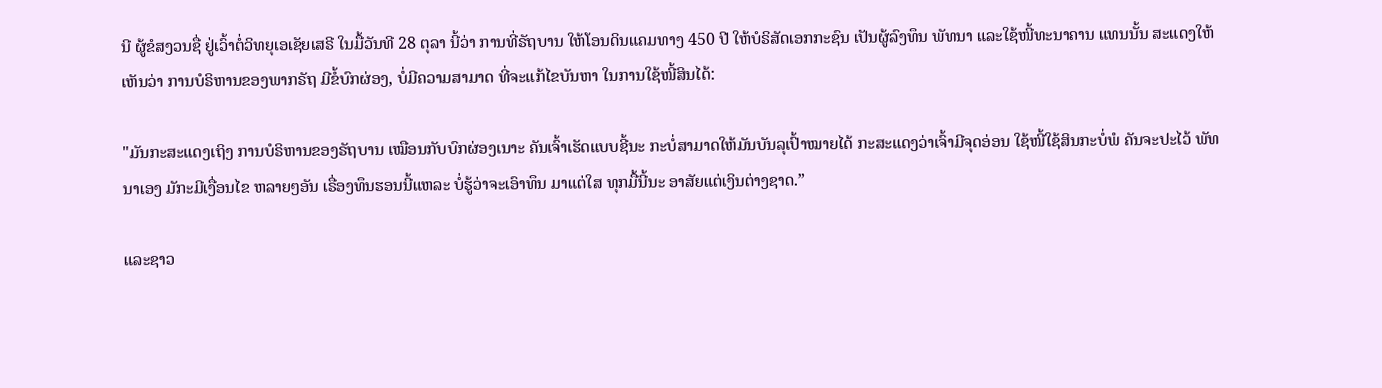ນີ ຜູ້ຂໍສງວນຊື່ ຢູ່ເວົ້າຕໍ່ວິທຍຸເອເຊັຍເສຣີ ໃນມື້ວັນທີ 28 ຕຸລາ ນີ້ວ່າ ການທີ່ຣັຖບານ ໃຫ້ໂອນດິນແຄມທາງ 450 ປີ ໃຫ້ບໍຣິສັດເອກກະຊົນ ເປັນຜູ້ລົງທຶນ ພັທນາ ແລະໃຊ້ໜີ້ທະນາຄານ ແທນນັ້ນ ສະແດງໃຫ້ເຫັນວ່າ ການບໍຣິຫານຂອງພາກຣັຖ ມີຂໍ້ບົກຜ່ອງ, ບໍ່ມີຄວາມສາມາດ ທີ່ຈະແກ້ໄຂບັນຫາ ໃນການໃຊ້ໜີ້ສິນໄດ້:

"ມັນກະສະແດງເຖິງ ການບໍຣິຫານຂອງຣັຖບານ ເໝືອນກັບບົກຜ່ອງເນາະ ຄັນເຈົ້າເຮັດແບບຊີ້ນະ ກະບໍ່ສາມາດໃຫ້ມັນບັນລຸເປົ້າໝາຍໄດ້ ກະສະແດງວ່າເຈົ້າມີຈຸດອ່ອນ ໃຊ້ໜີ້ໃຊ້ສິນກະບໍ່ພໍ ຄັນຈະປະໄວ້ ພັທນາເອງ ມັກະມີເງື່ອນໄຂ ຫລາຍໆອັນ ເຣື່ອງທຶນຮອນນີ້ແຫລະ ບໍ່ຮູ້ວ່າຈະເອົາທຶນ ມາແຕ່ໃສ ທຸກມື້ນີ້ນະ ອາສັຍແຕ່ເງິນຕ່າງຊາດ.”

ແລະຊາວ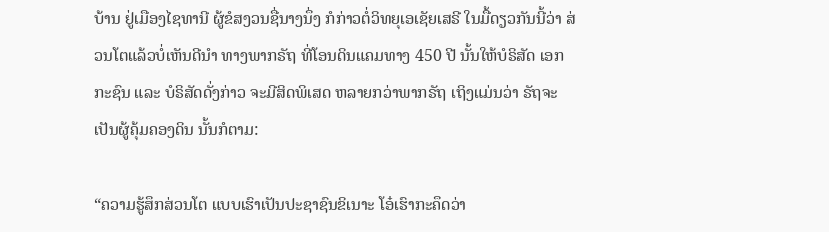ບ້ານ ຢູ່ເມືອງໄຊທານີ ຜູ້ຂໍສງວນຊື່ນາງນຶ່ງ ກໍກ່າວຕໍ່ວິທຍຸເອເຊັຍເສຣີ ໃນມື້ດຽວກັນນີ້ວ່າ ສ່ວນໂຕແລ້ວບໍ່ເຫັນດີນໍາ ທາງພາກຣັຖ ທີ່ໂອນດິນແຄມທາງ 450 ປີ ນັ້ນໃຫ້ບໍຣິສັດ ເອກກະຊົນ ແລະ ບໍຣິສັດດັ່ງກ່າວ ຈະມີສິດພິເສດ ຫລາຍກວ່າພາກຣັຖ ເຖິງແມ່ນວ່າ ຣັຖຈະເປັນຜູ້ຄຸ້ມຄອງດິນ ນັ້ນກໍຕາມ:

“ຄວາມຮູ້ສຶກສ່ວນໂຕ ແບບເຮົາເປັນປະຊາຊົນຂິເນາະ ໂອ໋ເຮົາກະຄຶດວ່າ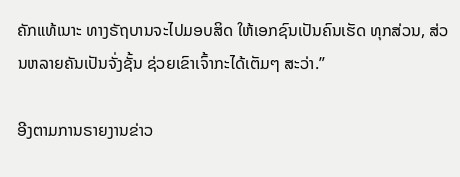ຄັກແທ້ເນາະ ທາງຣັຖບານຈະໄປມອບສິດ ໃຫ້ເອກຊົນເປັນຄົນເຮັດ ທຸກສ່ວນ, ສ່ວນຫລາຍຄັນເປັນຈັ່ງຊັ້ນ ຊ່ວຍເຂົາເຈົ້າກະໄດ້ເຕັມໆ ສະວ່າ.”

ອີງຕາມການຣາຍງານຂ່າວ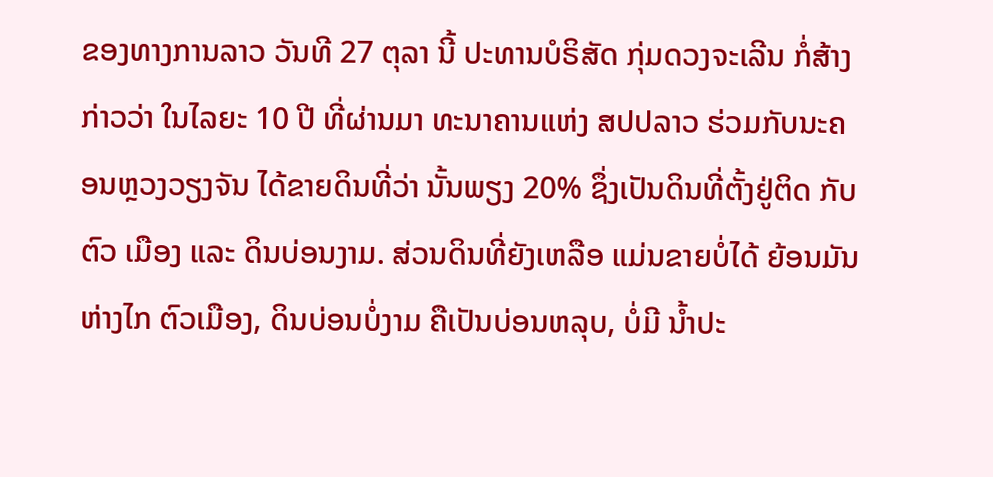ຂອງທາງການລາວ ວັນທີ 27 ຕຸລາ ນີ້ ປະທານບໍຣິສັດ ກຸ່ມດວງຈະເລີນ ກໍ່ສ້າງ ກ່າວວ່າ ໃນໄລຍະ 10 ປີ ທີ່ຜ່ານມາ ທະນາຄານແຫ່ງ ສປປລາວ ຮ່ວມກັບນະຄອນຫຼວງວຽງຈັນ ໄດ້ຂາຍດິນທີ່ວ່າ ນັ້ນພຽງ 20% ຊຶ່ງເປັນດິນທີ່ຕັ້ງຢູ່ຕິດ ກັບຕົວ ເມືອງ ແລະ ດິນບ່ອນງາມ. ສ່ວນດິນທີ່ຍັງເຫລືອ ແມ່ນຂາຍບໍ່ໄດ້ ຍ້ອນມັນຫ່າງໄກ ຕົວເມືອງ, ດິນບ່ອນບໍ່ງາມ ຄືເປັນບ່ອນຫລຸບ, ບໍ່ມີ ນໍ້າປະ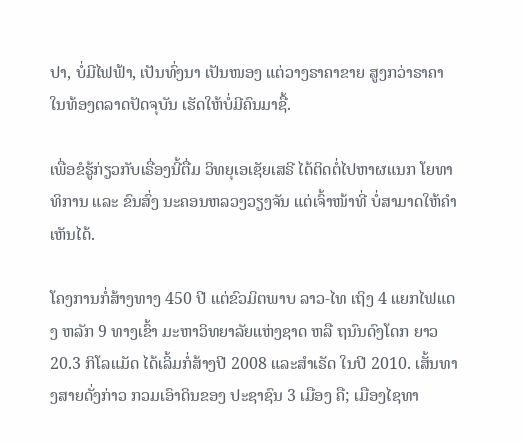ປາ, ບໍ່ມີໄຟຟ້າ, ເປັນທົ່ງນາ ເປັນໜອງ ແຕ່ວາງຣາຄາຂາຍ ສູງກວ່າຣາຄາ ໃນທ້ອງຕລາດປັດຈຸບັນ ເຮັດໃຫ້ບໍ່ມີຄົນມາຊື້.

ເພື່ອຂໍຮູ້ກ່ຽວກັບເຣື່ອງນີ້ຕື່ມ ວິທຍຸເອເຊັຍເສຣີ ໄດ້ຕິດຕໍ່ໄປຫາຜແນກ ໂຍທາທິການ ແລະ ຂົນສົ່ງ ນະຄອນຫລວງວຽງຈັນ ແຕ່ເຈົ້າໜ້າທີ່ ບໍ່ສາມາດໃຫ້ຄໍາເຫັນໄດ້.

ໂຄງການກໍ່ສ້າງທາງ 450 ປີ ແຕ່ຂົວມິຕພາບ ລາວ-ໄທ ເຖິງ 4 ແຍກໄຟແດງ ຫລັກ 9 ທາງເຂົ້າ ມະຫາວິທຍາລັຍແຫ່ງຊາດ ຫລື ຖນົນດົງໂດກ ຍາວ 20.3 ກິໂລແມັດ ໄດ້ເລິ້ມກໍ່ສ້າງປີ 2008 ແລະສໍາເຣັດ ໃນປີ 2010. ເສັ້ນທາງສາຍດັ່ງກ່າວ ກວມເອົາດິນຂອງ ປະຊາຊົນ 3 ເມືອງ ຄື; ເມືອງໄຊທາ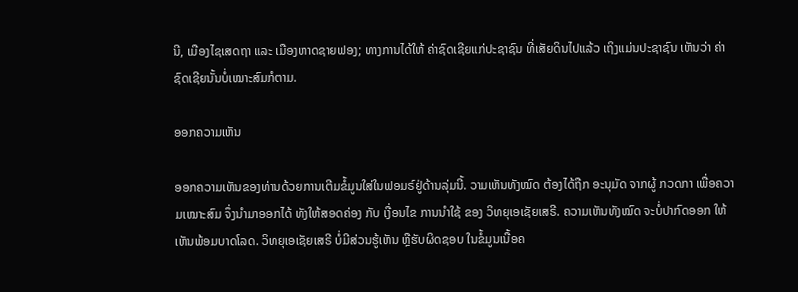ນີ, ເມືອງໄຊເສດຖາ ແລະ ເມືອງຫາດຊາຍຟອງ; ທາງການໄດ້ໃຫ້ ຄ່າຊົດເຊີຍແກ່ປະຊາຊົນ ທີ່ເສັຍດິນໄປແລ້ວ ເຖິງແມ່ນປະຊາຊົນ ເຫັນວ່າ ຄ່າຊົດເຊີຍນັ້ນບໍ່ເໝາະສົມກໍຕາມ.

ອອກຄວາມເຫັນ

ອອກຄວາມເຫັນຂອງທ່ານດ້ວຍການເຕີມຂໍ້ມູນໃສ່ໃນຟອມຣ໌ຢູ່ດ້ານລຸ່ມນີ້. ວາມເຫັນທັງໝົດ ຕ້ອງໄດ້ຖືກ ອະນຸມັດ ຈາກຜູ້ ກວດກາ ເພື່ອຄວາມເໝາະສົມ ຈຶ່ງນໍາມາອອກໄດ້ ທັງໃຫ້ສອດຄ່ອງ ກັບ ເງື່ອນໄຂ ການນຳໃຊ້ ຂອງ ວິທຍຸເອເຊັຍເສຣີ. ຄວາມເຫັນທັງໝົດ ຈະບໍ່ປາກົດອອກ ໃຫ້ເຫັນພ້ອມບາດໂລດ. ວິທຍຸເອເຊັຍເສຣີ ບໍ່ມີສ່ວນຮູ້ເຫັນ ຫຼືຮັບຜິດຊອບ ໃນຂໍ້ມູນເນື້ອຄ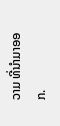ວາມ ທີ່ນໍາມາອອກ.